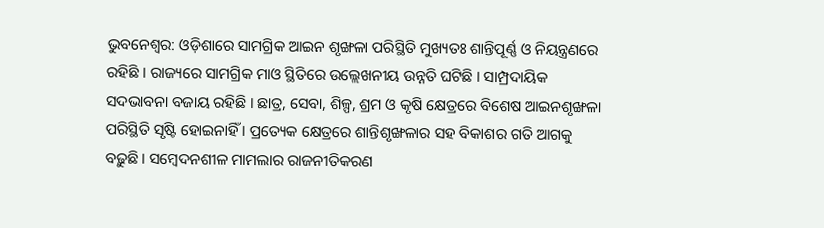ଭୁବନେଶ୍ବର: ଓଡ଼ିଶାରେ ସାମଗ୍ରିକ ଆଇନ ଶୃଙ୍ଖଳା ପରିସ୍ଥିତି ମୁଖ୍ୟତଃ ଶାନ୍ତିପୂର୍ଣ୍ଣ ଓ ନିୟନ୍ତ୍ରଣରେ ରହିଛି । ରାଜ୍ୟରେ ସାମଗ୍ରିକ ମାଓ ସ୍ଥିତିରେ ଉଲ୍ଲେଖନୀୟ ଉନ୍ନତି ଘଟିଛି । ସାମ୍ପ୍ରଦାୟିକ ସଦଭାବନା ବଜାୟ ରହିଛି । ଛାତ୍ର, ସେବା, ଶିଳ୍ପ, ଶ୍ରମ ଓ କୃଷି କ୍ଷେତ୍ରରେ ବିଶେଷ ଆଇନଶୃଙ୍ଖଳା ପରିସ୍ଥିତି ସୃଷ୍ଟି ହୋଇନାହିଁ । ପ୍ରତ୍ୟେକ କ୍ଷେତ୍ରରେ ଶାନ୍ତିଶୃଙ୍ଖଳାର ସହ ବିକାଶର ଗତି ଆଗକୁ ବଢ଼ୁଛି । ସମ୍ବେଦନଶୀଳ ମାମଲାର ରାଜନୀତିକରଣ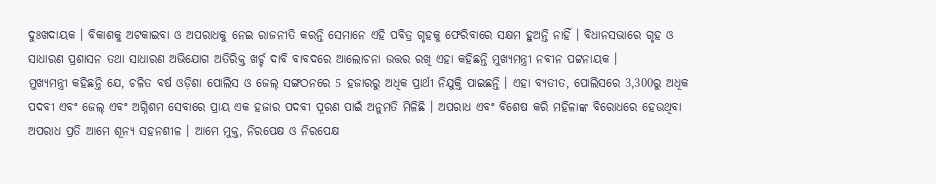ଦୁଃଖଦାୟକ । ବିକାଶକୁ ଅଟକାଇବା ଓ ଅପରାଧକୁ ନେଇ ରାଜନୀତି କରନ୍ତି ସେମାନେ ଏହି ପବିତ୍ର ଗୃହକୁ ଫେରିବାରେ ସକ୍ଷମ ହୁଅନ୍ତି ନାହିଁ । ବିଧାନସଭାରେ ଗୃହ ଓ ସାଧାରଣ ପ୍ରଶାସନ ତଥା ସାଧାରଣ ଅଭିଯୋଗ ଅତିରିକ୍ତ ଖର୍ଚ୍ଚ ଦାବି ବାବଦରେ ଆଲୋଚନା ଉତ୍ତର ରଖି ଏହା କହିଛନ୍ତି ମୁଖ୍ୟମନ୍ତ୍ରୀ ନବୀନ ପଟ୍ଟନାୟକ ।
ମୁଖ୍ୟମନ୍ତ୍ରୀ କହିଛନ୍ତି ଯେ, ଚଳିତ ବର୍ଷ ଓଡ଼ିଶା ପୋଲିସ ଓ ଜେଲ୍ ସଙ୍ଗଠନରେ 5 ହଜାରରୁ ଅଧିକ ପ୍ରାର୍ଥୀ ନିଯୁକ୍ତି ପାଇଛନ୍ତି । ଏହା ବ୍ୟତୀତ, ପୋଲିସରେ 3,300ରୁ ଅଧିକ ପଦବୀ ଏବଂ ଜେଲ୍ ଏବଂ ଅଗ୍ନିଶମ ସେବାରେ ପ୍ରାୟ ଏକ ହଜାର ପଦବୀ ପୂରଣ ପାଇଁ ଅନୁମତି ମିଳିଛି । ଅପରାଧ ଏବଂ ବିଶେଷ କରି ମହିଳାଙ୍କ ବିରୋଧରେ ହେଉଥିବା ଅପରାଧ ପ୍ରତି ଆମେ ଶୂନ୍ୟ ସହନଶୀଳ । ଆମେ ମୁକ୍ତ, ନିରପେକ୍ଷ ଓ ନିରପେକ୍ଷ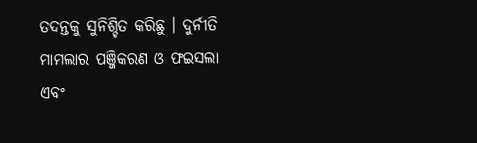ତଦନ୍ତକୁ ସୁନିଶ୍ଚିତ କରିଛୁ । ଦୁର୍ନୀତି ମାମଲାର ପଞ୍ଜିକରଣ ଓ ଫଇସଲା ଏବଂ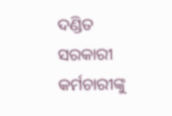ଦଣ୍ଡିତ ସରକାରୀ କର୍ମଚାରୀଙ୍କୁ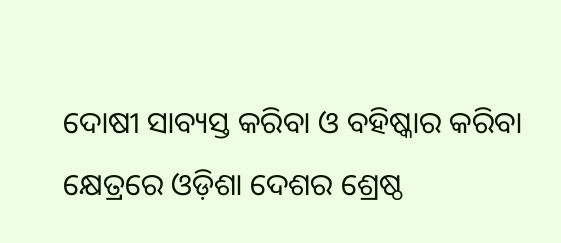ଦୋଷୀ ସାବ୍ୟସ୍ତ କରିବା ଓ ବହିଷ୍କାର କରିବା କ୍ଷେତ୍ରରେ ଓଡ଼ିଶା ଦେଶର ଶ୍ରେଷ୍ଠ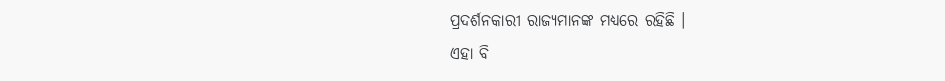ପ୍ରଦର୍ଶନକାରୀ ରାଜ୍ୟମାନଙ୍କ ମଧ୍ୟରେ ରହିଛି ।
ଏହା ବି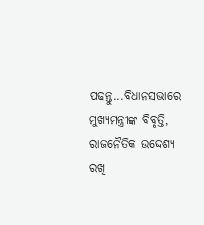ପଢନ୍ତୁ...ବିଧାନସଭାରେ ମୁଖ୍ୟମନ୍ତ୍ରୀଙ୍କ ବିବୃତ୍ତି, ରାଜନୈତିକ ଉଦ୍ଦେଶ୍ୟ ରଖି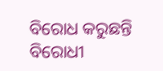ବିରୋଧ କରୁଛନ୍ତି ବିରୋଧୀ